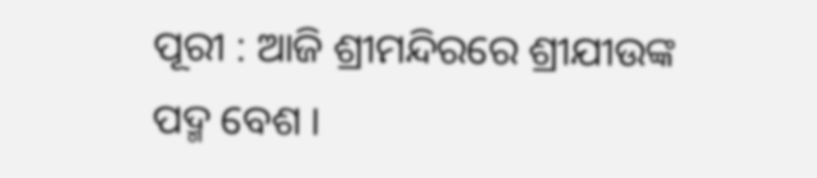ପୂରୀ : ଆଜି ଶ୍ରୀମନ୍ଦିରରେ ଶ୍ରୀଯୀଉଙ୍କ ପଦ୍ମ ବେଶ ।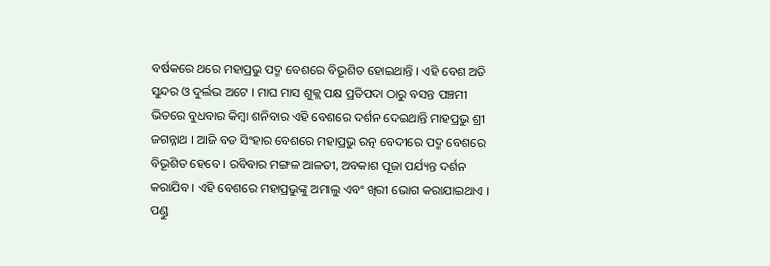ବର୍ଷକରେ ଥରେ ମହାପ୍ରଭୁ ପଦ୍ମ ବେଶରେ ବିଭୂଶିତ ହୋଇଥାନ୍ତି । ଏହି ବେଶ ଅତି ସୁନ୍ଦର ଓ ଦୁର୍ଲଭ ଅଟେ । ମାଘ ମାସ ଶୁକ୍ଲ ପକ୍ଷ ପ୍ରତିପଦା ଠାରୁ ବସନ୍ତ ପଞ୍ଚମୀ ଭିତରେ ବୁଧବାର କିମ୍ବା ଶନିବାର ଏହି ବେଶରେ ଦର୍ଶନ ଦେଇଥାନ୍ତି ମାହପ୍ରଭୁ ଶ୍ରୀ ଜଗନ୍ନାଥ । ଆଜି ବଡ ସିଂହାର ବେଶରେ ମହାପ୍ରଭୁ ରତ୍ନ ବେଦୀରେ ପଦ୍ମ ବେଶରେ ବିଭୂଶିତ ହେବେ । ରବିବାର ମଙ୍ଗଳ ଆଳତୀ, ଅବକାଶ ପୂଜା ପର୍ଯ୍ୟନ୍ତ ଦର୍ଶନ କରାଯିବ । ଏହି ବେଶରେ ମହାପ୍ରଭୁଙ୍କୁ ଅମାଲୁ ଏବଂ ଖିରୀ ଭୋଗ କରାଯାଇଥାଏ ।
ପଣ୍ଡୁ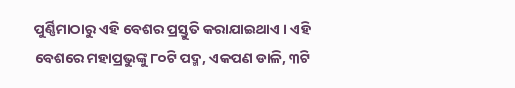ପୁର୍ଣ୍ଣିମାଠାରୁ ଏହି ବେଶର ପ୍ରସ୍ତୁତି କରାଯାଇଥାଏ । ଏହି ବେଶରେ ମହାପ୍ରଭୁଙ୍କୁ ୮୦ଟି ପଦ୍ମ, ଏକପଣ ଡାଳି, ୩ଟି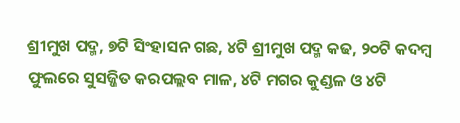ଶ୍ରୀମୁଖ ପଦ୍ମ, ୭ଟି ସିଂହାସନ ଗଛ, ୪ଟି ଶ୍ରୀମୁଖ ପଦ୍ମ କଢ, ୨୦ଟି କଦମ୍ବ ଫୁଲରେ ସୁସଜ୍ଜିତ କରପଲ୍ଲବ ମାଳ, ୪ଟି ମଗର କୁଣ୍ଡଳ ଓ ୪ଟି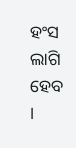ହଂସ ଲାଗି ହେବ ।